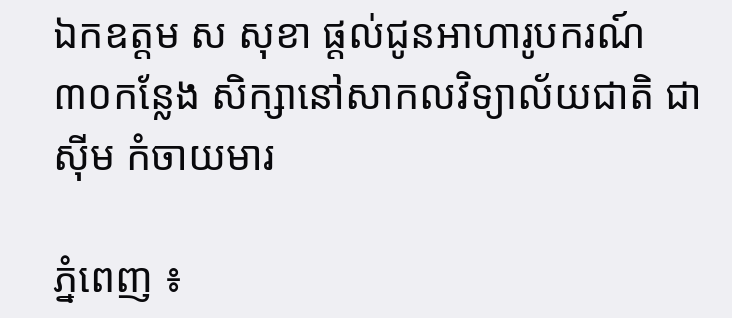ឯកឧត្តម ស សុខា ផ្តល់ជូនអាហារូបករណ៍ ៣០កន្លែង សិក្សានៅសាកលវិទ្យាល័យជាតិ ជា ស៊ីម កំចាយមារ

ភ្នំពេញ ៖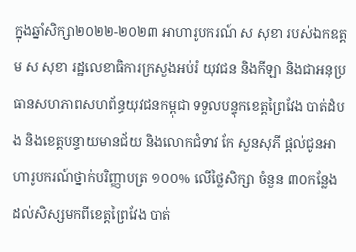ក្នុងឆ្នាំសិក្សា២០២២-២០២៣ អាហារូបករណ៍ ស សុខា របស់ឯកឧត្តម ស សុខា រដ្ឋលេខាធិការក្រសួងអប់រំ យុវជន និងកីឡា និងជាអនុប្រធានសហភាពសហព័ន្ធយុវជនកម្ពុជា ទទួលបន្ទុកខេត្តព្រៃវែង បាត់ដំបង និងខេត្តបន្ទាយមានជ័យ និងលោកជំទាវ កែ សួនសុភី ផ្តល់ជូនអាហារូបករណ៍ថ្នាក់បរិញ្ញាបត្រ ១០០% លើថ្លៃសិក្សា ចំនួន ៣០កន្លែង ដល់សិស្សមកពីខេត្តព្រៃវែង បាត់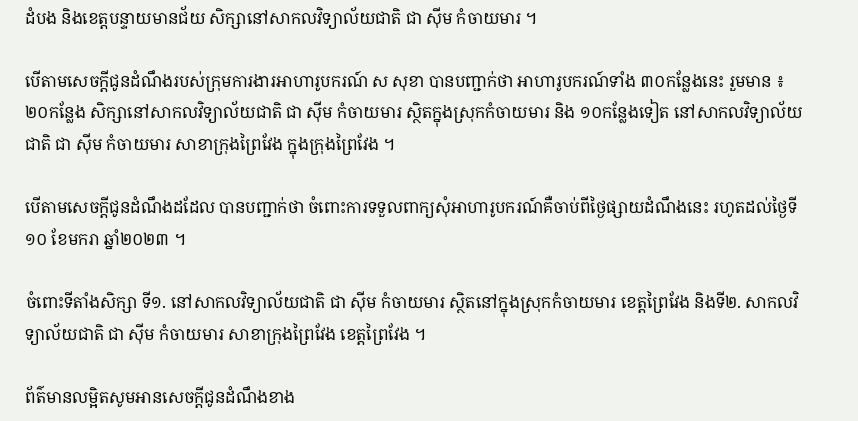ដំបង និងខេត្តបន្ទាយមានជ័យ សិក្សានៅសាកលវិទ្យាល័យជាតិ ជា ស៊ីម កំចាយមារ ។

បើតាមសេចក្តីជូនដំណឹងរបស់ក្រុមការងារអាហារូបករណ៍ ស សុខា បានបញ្ជាក់ថា អាហារូបករណ៍ទាំង ៣០កន្លែងនេះ រួមមាន ៖ ២០កន្លែង សិក្សានៅសាកលវិទ្យាល័យជាតិ ជា ស៊ីម កំចាយមារ ស្ថិតក្នុងស្រុកកំចាយមារ និង ១០កន្លែងទៀត នៅសាកលវិទ្យាល័យជាតិ ជា ស៊ីម កំចាយមារ សាខាក្រុងព្រៃវែង ក្នុងក្រុងព្រៃវែង ។

បើតាមសេចក្តីជូនដំណឹងដដែល បានបញ្ជាក់ថា ចំពោះការទទួលពាក្យសុំអាហារូបករណ៍គឺចាប់ពីថ្ងៃផ្សាយដំណឹងនេះ រហូតដល់ថ្ងៃទី១០ ខែមករា ឆ្នាំ២០២៣ ។

ចំពោះទីតាំងសិក្សា ទី១. នៅសាកលវិទ្យាល័យជាតិ ជា ស៊ីម កំចាយមារ ស្ថិតនៅក្នុងស្រុកកំចាយមារ ខេត្តព្រៃវែង និងទី២. សាកលវិទ្យាល័យជាតិ ជា ស៊ីម កំចាយមារ សាខាក្រុងព្រៃវែង ខេត្តព្រៃវែង ។

ព័ត៌មានលម្អិតសូមអានសេចក្តីជូនដំណឹងខាង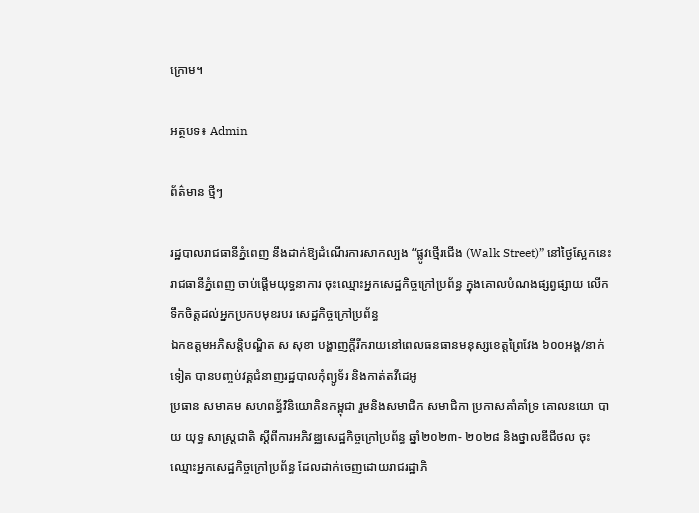ក្រោម។

អត្ថបទ៖ Admin

ព័ត៌មាន ថ្មីៗ

រដ្ឋបាលរាជធានីភ្នំពេញ នឹងដាក់ឱ្យដំណើរការសាកល្បង “ផ្លូវថ្មើរជើង (Walk Street)” នៅថ្ងៃស្អែកនេះ
រាជធានីភ្នំពេញ ចាប់ផ្តើមយុទ្ធនាការ ចុះឈ្មោះអ្នកសេដ្ឋកិច្ចក្រៅប្រព័ន្ធ ក្នុងគោលបំណងផ្សព្វផ្សាយ លើកទឹកចិត្តដល់អ្នកប្រកបមុខរបរ សេដ្ឋកិច្ចក្រៅប្រព័ន្ធ
ឯកឧត្តមអភិសន្តិបណ្ឌិត ស សុខា បង្ហាញក្ដីរីករាយនៅពេលធនធានមនុស្សខេត្តព្រៃវែង ៦០០អង្គ/នាក់ទៀត បានបញ្ចប់វគ្គជំនាញរដ្ឋបាលកុំព្យូទ័រ និងកាត់តវីដេអូ
ប្រធាន សមាគម សហពន្ធ័វិនិយោគិនកម្ពុជា រួមនិងសមាជិក សមាជិកា ប្រកាសគាំគាំទ្រ គោលនយោ បាយ យុទ្ធ សាស្ត្រជាតិ ស្តីពីការអភិវឌ្ឈសេដ្ឋកិច្ចក្រៅប្រព័ន្ធ ឆ្នាំ២០២៣- ២០២៨ និងថ្នាលឌីជីថល ចុះឈ្មោះអ្នកសេដ្ឋកិច្ចក្រៅប្រព័ន្ធ ដែលដាក់ចេញដោយរាជរដ្ឋាភិ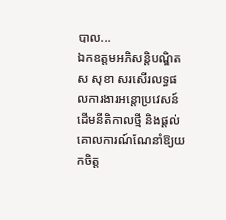បាល...
ឯកឧត្តមអភិសន្តិបណ្ឌិត ស សុខា សរសើរលទ្ធផលការងារអន្តោប្រវេសន៍ ដើមនីតិកាលថ្មី និងផ្ដល់គោលការណ៍ណែនាំឱ្យយកចិត្ត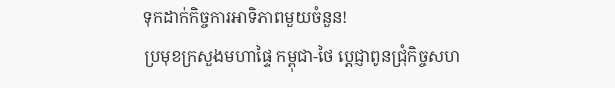ទុកដាក់កិច្ចការអាទិភាពមួយចំនួន!
ប្រមុខក្រសួងមហាផ្ទៃ កម្ពុជា-ថៃ ប្ដេជ្ញាពូនជ្រុំកិច្ចសហ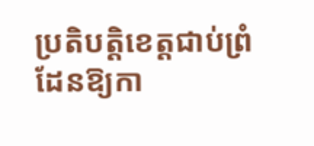ប្រតិបត្តិខេត្តជាប់ព្រំដែនឱ្យកា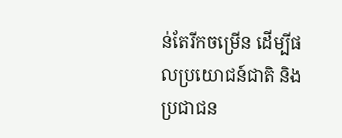ន់តែរីកចម្រើន ដើម្បីផលប្រយោជន៍ជាតិ និងប្រជាជន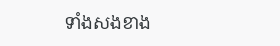ទាំងសងខាង